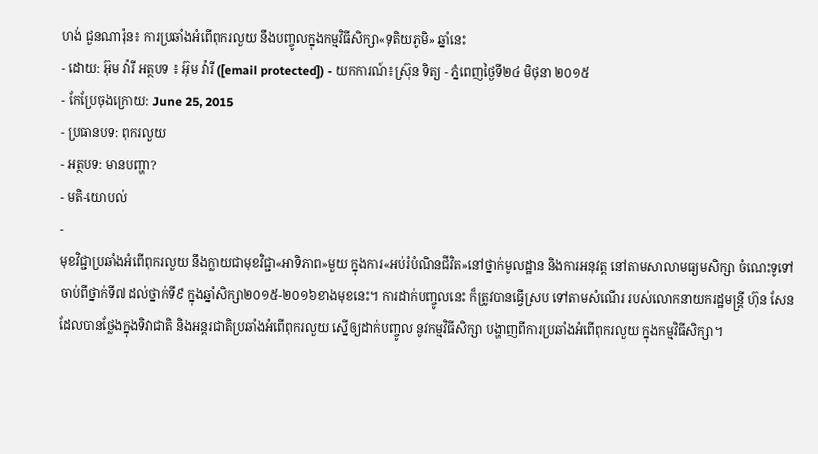ហង់ ជួនណារ៉ុន៖ ការប្រឆាំងអំពើពុករលួយ នឹងបញ្ចូលក្នុងកម្មវិធីសិក្សា«ទុតិយភូមិ» ឆ្នាំនេះ
- ដោយ: អ៊ុម វ៉ារី អត្ថបទ ៖ អ៊ុម វ៉ារី ([email protected]) - យកការណ៍៖ស្រ៊ុន ទិត្យ - ភ្នំពេញថ្ងៃទី២៤ មិថុនា ២០១៥
- កែប្រែចុងក្រោយ: June 25, 2015
- ប្រធានបទ: ពុករលួយ
- អត្ថបទ: មានបញ្ហា?
- មតិ-យោបល់
-
មុខវិជ្ជាប្រឆាំងអំពើពុករលួយ នឹងក្លាយជាមុខវិជ្ជា«អាទិភាព»មួយ ក្នុងការ«អប់រំបំណិនជីវិត»នៅថ្នាក់មូលដ្ឋាន និងការអនុវត្ត នៅតាមសាលាមធ្យមសិក្សា ចំណេះទូទៅ ចាប់ពីថ្នាក់ទី៧ ដល់ថ្នាក់ទី៩ ក្នុងឆ្នាំសិក្សា២០១៥-២០១៦ខាងមុខនេះ។ ការដាក់បញ្ចូលនេះ ក៏ត្រូវបានធ្វើស្រប ទៅតាមសំណើរ របស់លោកនាយករដ្ឋមន្រ្តី ហ៊ុន សែន ដែលបានថ្លែងក្នុងទិវាជាតិ និងអន្តរជាតិប្រឆាំងអំពើពុករលួយ ស្នើឲ្យដាក់បញ្ចូល នូវកម្មវិធីសិក្សា បង្ហាញពីការប្រឆាំងអំពើពុករលួយ ក្នុងកម្មវិធីសិក្សា។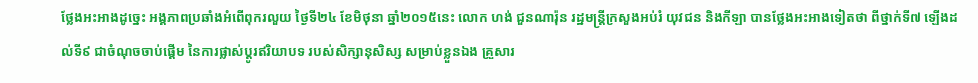ថ្លែងអះអាងដូច្នេះ អង្គភាពប្រឆាំងអំពើពុករលួយ ថ្ងៃទី២៤ ខែមិថុនា ឆ្នាំ២០១៥នេះ លោក ហង់ ជួនណារ៉ុន រដ្ឋមន្រ្តីក្រសួងអប់រំ យុវជន និងកីឡា បានថ្លែងអះអាងទៀតថា ពីថ្នាក់ទី៧ ឡើងដល់ទី៩ ជាចំណុចចាប់ផ្តើម នៃការផ្លាស់ប្តូរឥរិយាបទ របស់សិក្សានុសិស្ស សម្រាប់ខ្លួនឯង គ្រួសារ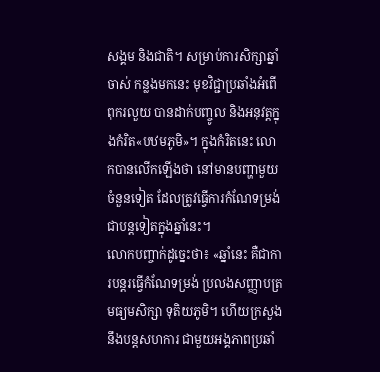សង្គម និងជាតិ។ សម្រាប់ការសិក្សាឆ្នាំចាស់ កន្លងមកនេះ មុខវិជ្ជាប្រឆាំងអំពើពុករលួយ បានដាក់បញ្ចូល និងអនុវត្តក្នុងកំរិត«បឋមភូមិ»។ ក្នុងកំរិតនេះ លោកបានលើកឡើងថា នៅមានបញ្ហាមួយចំនួនទៀត ដែលត្រូវធ្វើការកំណែទម្រង់ ជាបន្តទៀតក្នុងឆ្នាំនេះ។
លោកបញ្ចាក់ដូច្នេះថា៖ «ឆ្នាំនេះ គឺជាការបន្តរធ្វើកំណែទម្រង់ ប្រលងសញ្ញាបត្រមធ្យមសិក្សា ទុតិយភូមិ។ ហើយក្រសួង នឹងបន្តសហការ ជាមួយអង្គភាពប្រឆាំ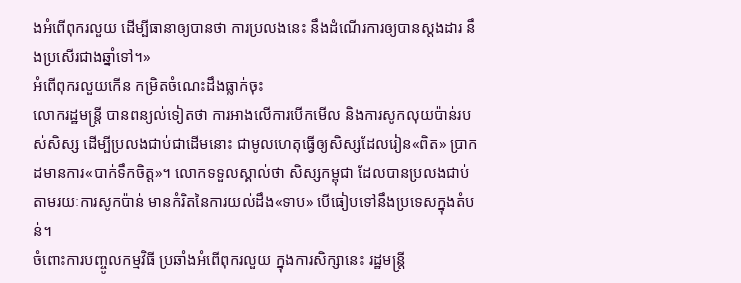ងអំពើពុករលួយ ដើម្បីធានាឲ្យបានថា ការប្រលងនេះ នឹងដំណើរការឲ្យបានស្តងដារ នឹងប្រសើរជាងឆ្នាំទៅ។»
អំពើពុករលួយកើន កម្រិតចំណេះដឹងធ្លាក់ចុះ
លោករដ្ឋមន្ត្រី បានពន្យល់ទៀតថា ការអាងលើការបើកមើល និងការសូកលុយប៉ាន់របស់សិស្ស ដើម្បីប្រលងជាប់ជាដើមនោះ ជាមូលហេតុធ្វើឲ្យសិស្សដែលរៀន«ពិត» ប្រាកដមានការ«បាក់ទឹកចិត្ត»។ លោកទទួលស្គាល់ថា សិស្សកម្ពុជា ដែលបានប្រលងជាប់ តាមរយៈការសូកប៉ាន់ មានកំរិតនៃការយល់ដឹង«ទាប» បើធៀបទៅនឹងប្រទេសក្នុងតំបន់។
ចំពោះការបញ្ចូលកម្មវិធី ប្រឆាំងអំពើពុករលួយ ក្នុងការសិក្សានេះ រដ្ឋមន្រ្តី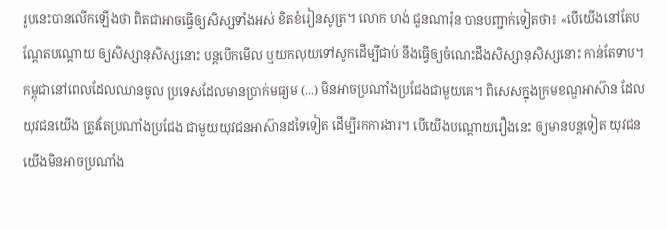រូបនេះបានលើកឡើងថា ពិតជាអាចធ្វើឲ្យសិស្សទាំងអស់ ខិតខំរៀនសូត្រ។ លោក ហង់ ជួនណារ៉ុន បានបញ្ជាក់ទៀតថា៖ «បើយើងនៅតែបណ្តែតបណ្តោយ ឲ្យសិស្សានុសិស្សនោះ បន្តបើកមើល ឬយកលុយទៅសូកដើម្បីជាប់ នឹងធ្វើឲ្យចំណេះដឹងសិស្សានុសិស្សនោះ កាន់តែទាប។ កម្ពុជានៅពេលដែលឈានចូល ប្រទេសដែលមានប្រាក់មធ្យម (...) មិនអាចប្រណាំងប្រជែងជាមួយគេ។ ពិសេសក្នុងក្រមខណ្ឌអាស៊ាន ដែលយុវជនយើង ត្រូវតែប្រណាំងប្រជែង ជាមួយយុវជនអាស៊ានដទៃទៀត ដើម្បីរកការងារ។ បើយើងបណ្តោយរឿងនេះ ឲ្យមានបន្តទៀត យុវជនយើងមិនអាចប្រណាំង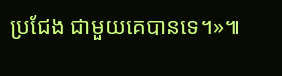ប្រជែង ជាមួយគេបានទេ។»៕